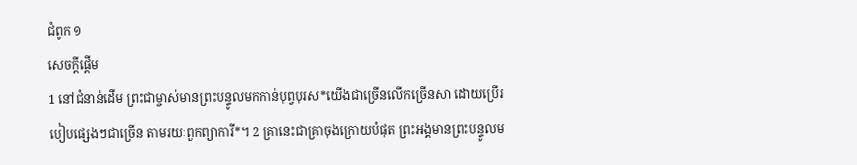ជំពូក ១
សេចក្ដីផ្ដើម
1 នៅជំនាន់ដើម ព្រះជាម្ចាស់មានព្រះបន្ទូលមកកាន់បុព្វបុរស*យើងជាច្រើនលើកច្រើនសា ដោយប្រើរបៀបផ្សេងៗជាច្រើន តាមរយៈពួកព្យាការី*។ 2 គ្រានេះជាគ្រាចុងក្រោយបំផុត ព្រះអង្គមានព្រះបន្ទូលម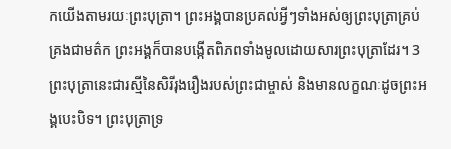កយើងតាមរយៈព្រះបុត្រា។ ព្រះអង្គបានប្រគល់អ្វីៗទាំងអស់ឲ្យព្រះបុត្រាគ្រប់គ្រងជាមត៌ក ព្រះអង្គក៏បានបង្កើតពិភពទាំងមូលដោយសារព្រះបុត្រាដែរ។ 3 ព្រះបុត្រានេះជារស្មីនៃសិរីរុងរឿងរបស់ព្រះជាម្ចាស់ និងមានលក្ខណៈដូចព្រះអង្គបេះបិទ។ ព្រះបុត្រាទ្រ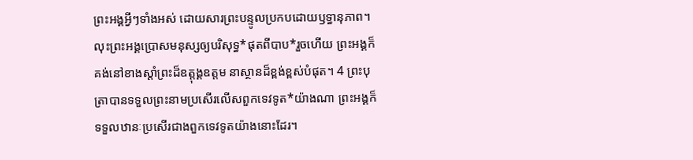ព្រះអង្គអ្វីៗទាំងអស់ ដោយសារព្រះបន្ទូលប្រកបដោយឫទ្ធានុភាព។ លុះព្រះអង្គប្រោសមនុស្សឲ្យបរិសុទ្ធ*ផុតពីបាប*រួចហើយ ព្រះអង្គក៏គង់នៅខាងស្ដាំព្រះដ៏ឧត្តុង្គឧត្ដម នាស្ថានដ៏ខ្ពង់ខ្ពស់បំផុត។ 4 ព្រះបុត្រាបានទទួលព្រះនាមប្រសើរលើសពួកទេវទូត*យ៉ាងណា ព្រះអង្គក៏ទទួលឋានៈប្រសើរជាងពួកទេវទូតយ៉ាងនោះដែរ។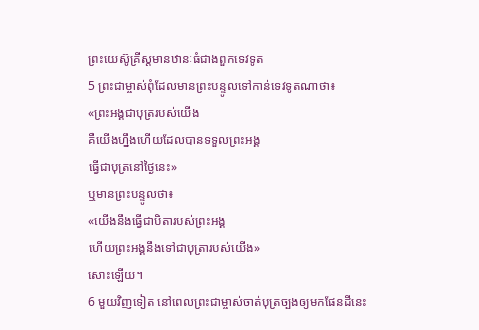ព្រះយេស៊ូគ្រីស្តមានឋានៈធំជាងពួកទេវទូត
5 ព្រះជាម្ចាស់ពុំដែលមានព្រះបន្ទូលទៅកាន់ទេវទូតណាថា៖
«ព្រះអង្គជាបុត្ររបស់យើង
គឺយើងហ្នឹងហើយដែលបានទទួលព្រះអង្គ
ធ្វើជាបុត្រនៅថ្ងៃនេះ»
ឬមានព្រះបន្ទូលថា៖
«យើងនឹងធ្វើជាបិតារបស់ព្រះអង្គ
ហើយព្រះអង្គនឹងទៅជាបុត្រារបស់យើង»
សោះឡើយ។
6 មួយវិញទៀត នៅពេលព្រះជាម្ចាស់ចាត់បុត្រច្បងឲ្យមកផែនដីនេះ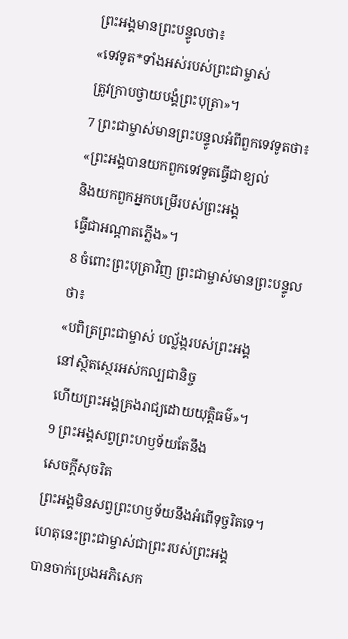ព្រះអង្គមានព្រះបន្ទូលថា៖
«ទេវទូត*ទាំងអស់របស់ព្រះជាម្ចាស់
ត្រូវក្រាបថ្វាយបង្គំព្រះបុត្រា»។
7 ព្រះជាម្ចាស់មានព្រះបន្ទូលអំពីពួកទេវទូតថា៖
«ព្រះអង្គបានយកពួកទេវទូតធ្វើជាខ្យល់
និងយកពួកអ្នកបម្រើរបស់ព្រះអង្គ
ធ្វើជាអណ្ដាតភ្លើង»។
8 ចំពោះព្រះបុត្រាវិញ ព្រះជាម្ចាស់មានព្រះបន្ទូលថា៖
«បពិត្រព្រះជាម្ចាស់ បល្ល័ង្ករបស់ព្រះអង្គ
នៅស្ថិតស្ថេរអស់កល្បជានិច្ច
ហើយព្រះអង្គគ្រងរាជ្យដោយយុត្តិធម៌»។
9 ព្រះអង្គសព្វព្រះហឫទ័យតែនឹង
សេចក្ដីសុចរិត
ព្រះអង្គមិនសព្វព្រះហឫទ័យនឹងអំពើទុច្ចរិតទេ។
ហេតុនេះព្រះជាម្ចាស់ជាព្រះរបស់ព្រះអង្គ
បានចាក់ប្រេងអភិសេក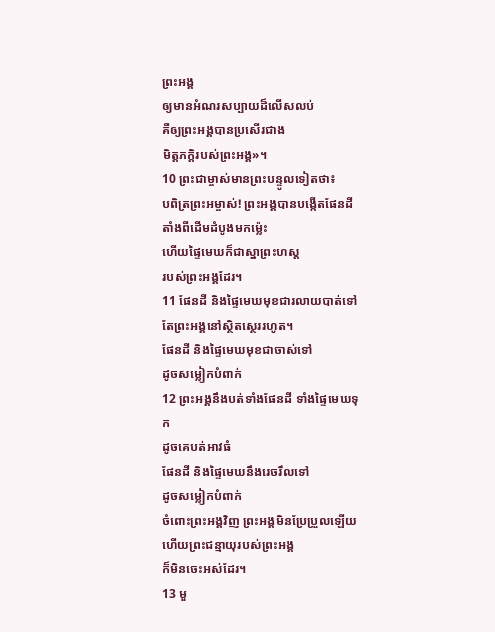ព្រះអង្គ
ឲ្យមានអំណរសប្បាយដ៏លើសលប់
គឺឲ្យព្រះអង្គបានប្រសើរជាង
មិត្តភក្ដិរបស់ព្រះអង្គ»។
10 ព្រះជាម្ចាស់មានព្រះបន្ទូលទៀតថា៖
បពិត្រព្រះអម្ចាស់! ព្រះអង្គបានបង្កើតផែនដី
តាំងពីដើមដំបូងមកម៉្លេះ
ហើយផ្ទៃមេឃក៏ជាស្នាព្រះហស្ដ
របស់ព្រះអង្គដែរ។
11 ផែនដី និងផ្ទៃមេឃមុខជារលាយបាត់ទៅ
តែព្រះអង្គនៅស្ថិតស្ថេររហូត។
ផែនដី និងផ្ទៃមេឃមុខជាចាស់ទៅ
ដូចសម្លៀកបំពាក់
12 ព្រះអង្គនឹងបត់ទាំងផែនដី ទាំងផ្ទៃមេឃទុក
ដូចគេបត់អាវធំ
ផែនដី និងផ្ទៃមេឃនឹងរេចរឹលទៅ
ដូចសម្លៀកបំពាក់
ចំពោះព្រះអង្គវិញ ព្រះអង្គមិនប្រែប្រួលឡើយ
ហើយព្រះជន្មាយុរបស់ព្រះអង្គ
ក៏មិនចេះអស់ដែរ។
13 មួ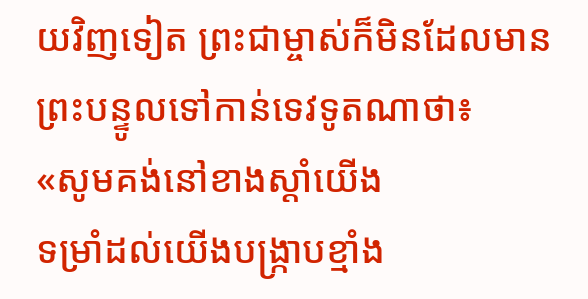យវិញទៀត ព្រះជាម្ចាស់ក៏មិនដែលមានព្រះបន្ទូលទៅកាន់ទេវទូតណាថា៖
«សូមគង់នៅខាងស្ដាំយើង
ទម្រាំដល់យើងបង្ក្រាបខ្មាំង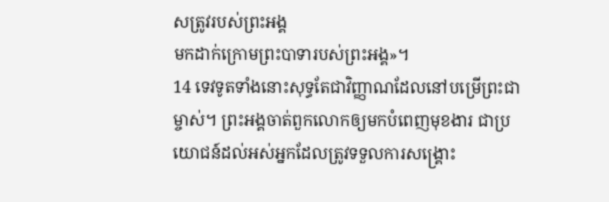សត្រូវរបស់ព្រះអង្គ
មកដាក់ក្រោមព្រះបាទារបស់ព្រះអង្គ»។
14 ទេវទូតទាំងនោះសុទ្ធតែជាវិញ្ញាណដែលនៅបម្រើព្រះជាម្ចាស់។ ព្រះអង្គចាត់ពួកលោកឲ្យមកបំពេញមុខងារ ជាប្រយោជន៍ដល់អស់អ្នកដែលត្រូវទទួលការសង្គ្រោះ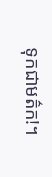ទុកជាមត៌ក!។